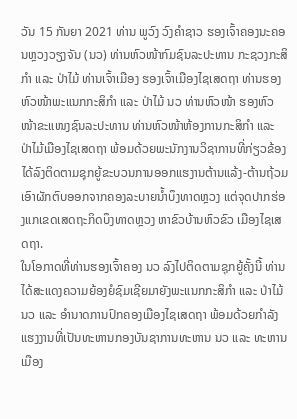ວັນ 15 ກັນຍາ 2021 ທ່ານ ພູວົງ ວົງຄຳຊາວ ຮອງເຈົ້າຄອງນະຄອນຫຼວງວຽງຈັນ (ນວ) ທ່ານຫົວໜ້າກົມຊົນລະປະທານ ກະຊວງກະສິກຳ ແລະ ປ່າໄມ້ ທ່ານເຈົ້າເມືອງ ຮອງເຈົ້າເມືອງໄຊເສດຖາ ທ່ານຮອງຫົວໜ້າພະແນກກະສິກຳ ແລະ ປ່າໄມ້ ນວ ທ່ານຫົວໜ້າ ຮອງຫົວໜ້າຂະແໜງຊົນລະປະທານ ທ່ານຫົວໜ້າຫ້ອງການກະສິກຳ ແລະ ປ່າໄມ້ເມືອງໄຊເສດຖາ ພ້ອມດ້ວຍພະນັກງານວິຊາການທີ່ກ່ຽວຂ້ອງ ໄດ້ລົງຕິດຕາມຊຸກຍູ້ຂະບວນການອອກແຮງານຕ້ານແລ້ງ-ຕ້ານຖ້ວມ ເອົາຜັກຕົບອອກຈາກຄອງລະບາຍນໍ້າບຶງທາດຫຼວງ ແຕ່ຈຸດປາກຮ່ອງແກເຂດເສດຖະກິດບຶງທາດຫຼວງ ຫາຂົວບ້ານຫົວຂົວ ເມືອງໄຊເສດຖາ.
ໃນໂອກາດທີ່ທ່ານຮອງເຈົ້າຄອງ ນວ ລົງໄປຕິດຕາມຊຸກຍູ້ຄັ້ງນີ້ ທ່ານໄດ້ສະແດງຄວາມຍ້ອງຍໍຊົມເຊີຍມາຍັງພະແນກກະສິກຳ ແລະ ປ່າໄມ້ ນວ ແລະ ອຳນາດການປົກຄອງເມືອງໄຊເສດຖາ ພ້ອມດ້ວຍກຳລັງແຮງງານທີ່ເປັນທະຫານກອງບັນຊາການທະຫານ ນວ ແລະ ທະຫານເມືອງ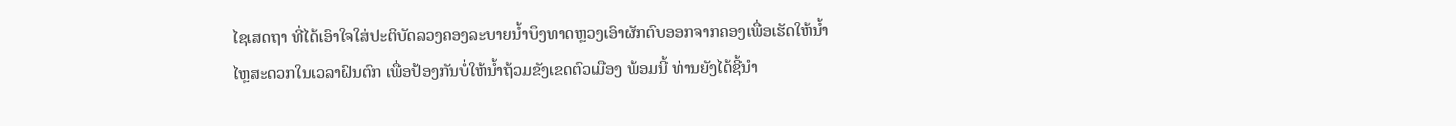ໄຊເສດຖາ ທີ່ໄດ້ເອົາໃຈໃສ່ປະຕິບັດລວງຄອງລະບາຍນໍ້າບຶງທາດຫຼວງເອົາຜັກຕົບອອກຈາກຄອງເພື່ອເຮັດໃຫ້ນໍ້າໄຫຼສະດວກໃນເວລາຝົນຕົກ ເພື່ອປ້ອງກັນບໍ່ໃຫ້ນໍ້າຖ້ວມຂັງເຂດຕົວເມືອງ ພ້ອມນີ້ ທ່ານຍັງໄດ້ຊີ້ນຳ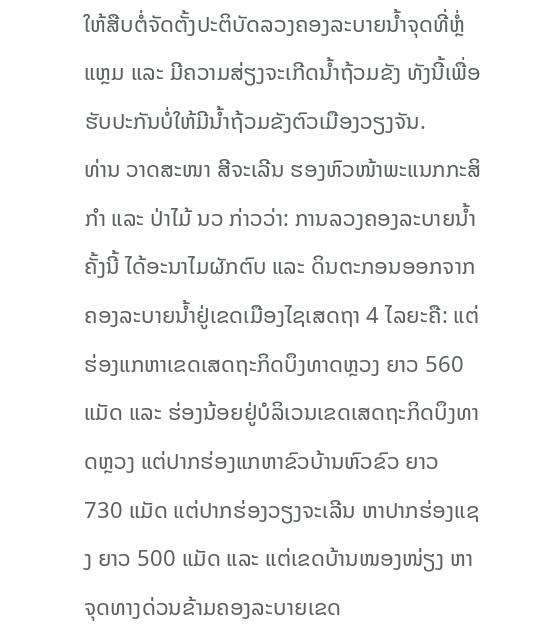ໃຫ້ສືບຕໍ່ຈັດຕັ້ງປະຕິບັດລວງຄອງລະບາຍນໍ້າຈຸດທີ່ຫຼໍ່ແຫຼມ ແລະ ມີຄວາມສ່ຽງຈະເກີດນໍ້າຖ້ວມຂັງ ທັງນີ້ເພື່ອຮັບປະກັນບໍ່ໃຫ້ມີນໍ້າຖ້ວມຂັງຕົວເມືອງວຽງຈັນ.
ທ່ານ ວາດສະໜາ ສີຈະເລີນ ຮອງຫົວໜ້າພະແນກກະສິກໍາ ແລະ ປ່າໄມ້ ນວ ກ່າວວ່າ: ການລວງຄອງລະບາຍນໍ້າຄັ້ງນີ້ ໄດ້ອະນາໄມຜັກຕົບ ແລະ ດິນຕະກອນອອກຈາກຄອງລະບາຍນໍ້າຢູ່ເຂດເມືອງໄຊເສດຖາ 4 ໄລຍະຄື: ແຕ່ຮ່ອງແກຫາເຂດເສດຖະກິດບຶງທາດຫຼວງ ຍາວ 560 ແມັດ ແລະ ຮ່ອງນ້ອຍຢູ່ບໍລິເວນເຂດເສດຖະກິດບຶງທາດຫຼວງ ແຕ່ປາກຮ່ອງແກຫາຂົວບ້ານຫົວຂົວ ຍາວ 730 ແມັດ ແຕ່ປາກຮ່ອງວຽງຈະເລີນ ຫາປາກຮ່ອງແຊງ ຍາວ 500 ແມັດ ແລະ ແຕ່ເຂດບ້ານໜອງໜ່ຽງ ຫາຈຸດທາງດ່ວນຂ້າມຄອງລະບາຍເຂດ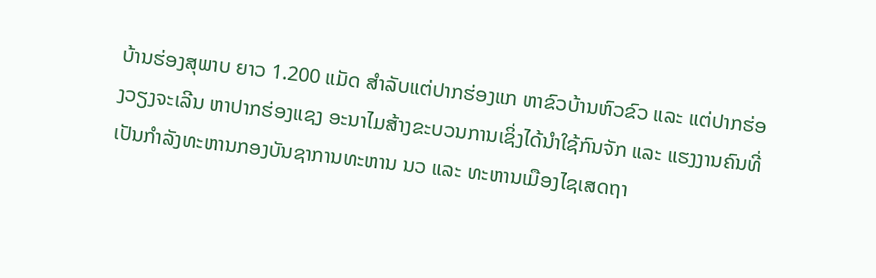ບ້ານຮ່ອງສຸພາບ ຍາວ 1.200 ແມັດ ສໍາລັບແຕ່ປາກຮ່ອງແກ ຫາຂົວບ້ານຫົວຂົວ ແລະ ແຕ່ປາກຮ່ອງວຽງຈະເລີນ ຫາປາກຮ່ອງແຊງ ອະນາໄມສ້າງຂະບວນການເຊິ່ງໄດ້ນຳໃຊ້ກົນຈັກ ແລະ ແຮງງານຄົນທີ່ເປັນກຳລັງທະຫານກອງບັນຊາການທະຫານ ນວ ແລະ ທະຫານເມືອງໄຊເສດຖາ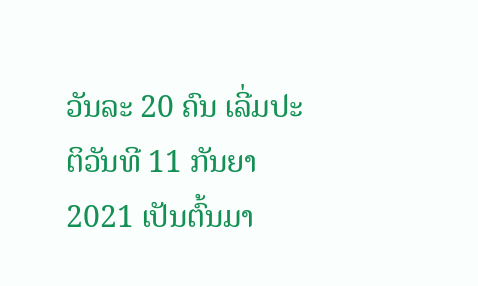ວັນລະ 20 ຄົນ ເລີ່ມປະຕິວັນທີ 11 ກັນຍາ 2021 ເປັນຕົ້ນມາ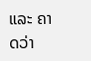ແລະ ຄາດວ່າ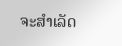ຈະສຳເລັດ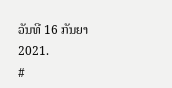ວັນທີ 16 ກັນຍາ 2021.
#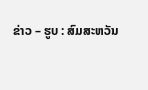ຂ່າວ – ຮູບ : ສົມສະຫວັນ